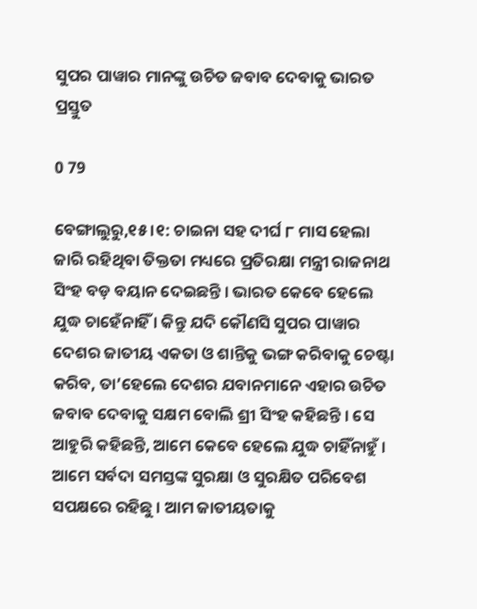ସୁପର ପାୱାର ମାନଙ୍କୁ ଉଚିତ ଜବାବ ଦେବାକୁ ଭାରତ ପ୍ରସ୍ତୁତ

0 79

ବେଙ୍ଗାଲୁରୁ,୧୫ ।୧: ଚାଇନା ସହ ଦୀର୍ଘ ୮ ମାସ ହେଲା ଜାରି ରହିଥିବା ତିକ୍ତତା ମଧ୍ୟରେ ପ୍ରତିରକ୍ଷା ମନ୍ତ୍ରୀ ରାଜନାଥ ସିଂହ ବଡ଼ ବୟାନ ଦେଇଛନ୍ତି । ଭାରତ କେବେ ହେଲେ ଯୁଦ୍ଧ ଚାହେଁନାହିଁ । କିନ୍ତୁ ଯଦି କୌଣସି ସୁପର ପାୱାର ଦେଶର ଜାତୀୟ ଏକତା ଓ ଶାନ୍ତିକୁ ଭଙ୍ଗ କରିବାକୁ ଚେଷ୍ଟା କରିବ, ତା’ହେଲେ ଦେଶର ଯବାନମାନେ ଏହାର ଉଚିତ ଜବାବ ଦେବାକୁ ସକ୍ଷମ ବୋଲି ଶ୍ରୀ ସିଂହ କହିଛନ୍ତି । ସେ ଆହୁରି କହିଛନ୍ତି, ଆମେ କେବେ ହେଲେ ଯୁଦ୍ଧ ଚାହିଁନାହୁଁ । ଆମେ ସର୍ବଦା ସମସ୍ତଙ୍କ ସୁରକ୍ଷା ଓ ସୁରକ୍ଷିତ ପରିବେଶ ସପକ୍ଷରେ ରହିଛୁ । ଆମ ଜାତୀୟତାକୁ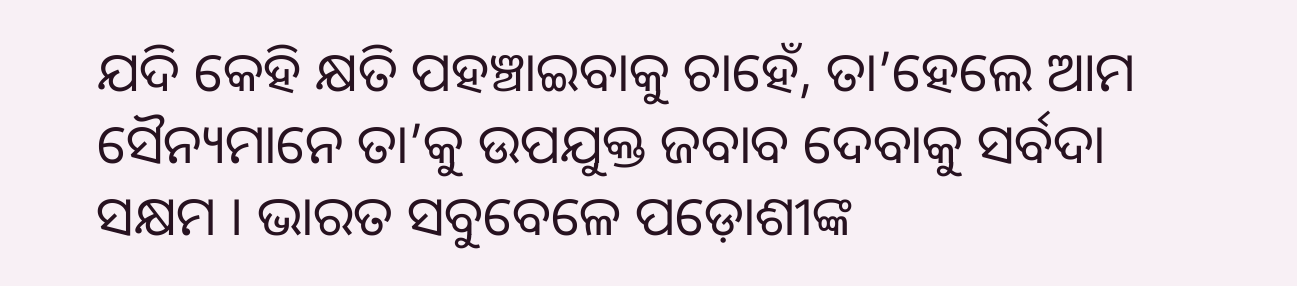ଯଦି କେହି କ୍ଷତି ପହଞ୍ଚାଇବାକୁ ଚାହେଁ, ତା’ହେଲେ ଆମ ସୈନ୍ୟମାନେ ତା’କୁ ଉପଯୁକ୍ତ ଜବାବ ଦେବାକୁ ସର୍ବଦା ସକ୍ଷମ । ଭାରତ ସବୁବେଳେ ପଡ଼ୋଶୀଙ୍କ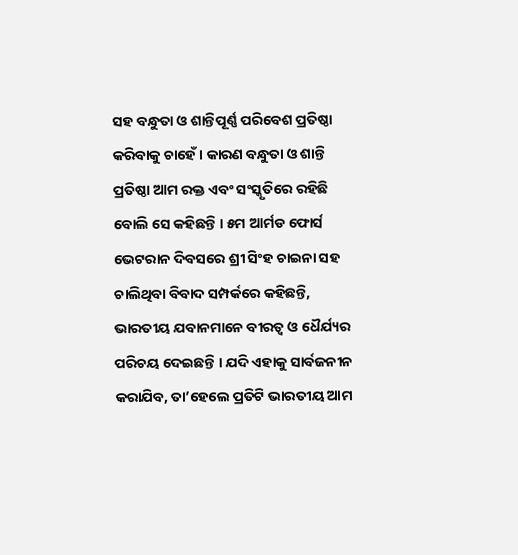ସହ ବନ୍ଧୁତା ଓ ଶାନ୍ତିପୂର୍ଣ୍ଣ ପରିବେଶ ପ୍ରତିଷ୍ଠା କରିବାକୁ ଚାହେଁ । କାରଣ ବନ୍ଧୁତା ଓ ଶାନ୍ତି ପ୍ରତିଷ୍ଠା ଆମ ରକ୍ତ ଏବଂ ସଂସ୍କୃତିରେ ରହିଛି ବୋଲି ସେ କହିଛନ୍ତି । ୫ମ ଆର୍ମଡ ଫୋର୍ସ ଭେଟରାନ ଦିବସରେ ଶ୍ରୀ ସିଂହ ଚାଇନା ସହ ଚାଲିଥିବା ବିବାଦ ସମ୍ପର୍କରେ କହିଛନ୍ତି, ଭାରତୀୟ ଯବାନମାନେ ବୀରତ୍ୱ ଓ ଧୈର୍ଯ୍ୟର ପରିଚୟ ଦେଇଛନ୍ତି । ଯଦି ଏହାକୁ ସାର୍ବଜନୀନ କରାଯିବ, ତା’ହେଲେ ପ୍ରତିଟି ଭାରତୀୟ ଆମ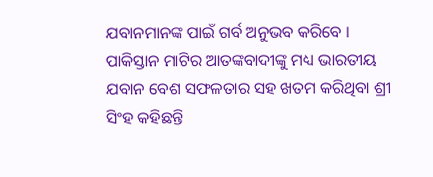ଯବାନମାନଙ୍କ ପାଇଁ ଗର୍ବ ଅନୁଭବ କରିବେ । ପାକିସ୍ତାନ ମାଟିର ଆତଙ୍କବାଦୀଙ୍କୁ ମଧ୍ୟ ଭାରତୀୟ ଯବାନ ବେଶ ସଫଳତାର ସହ ଖତମ କରିଥିବା ଶ୍ରୀ ସିଂହ କହିଛନ୍ତି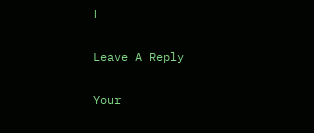।

Leave A Reply

Your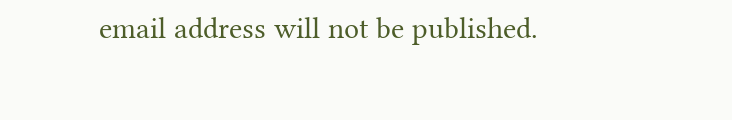email address will not be published.